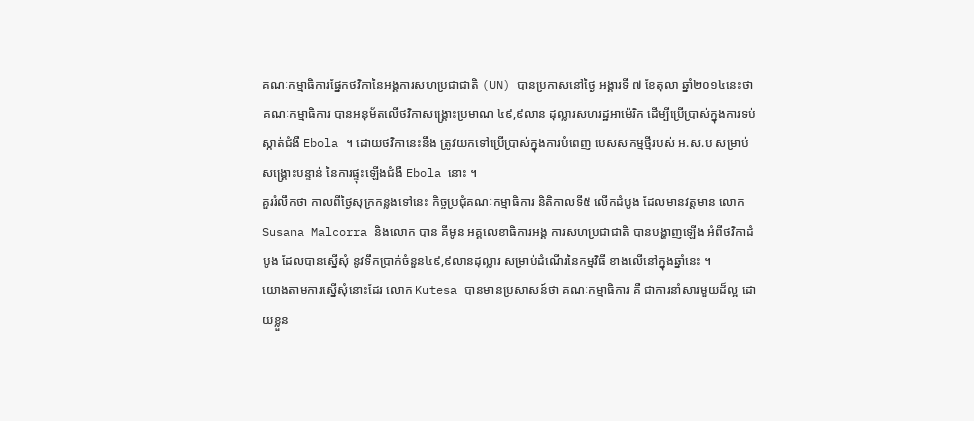គណៈកម្មាធិការផ្នែកថវិកានៃអង្គការសហប្រជាជាតិ (UN) បានប្រកាសនៅថ្ងៃ អង្គារទី ៧ ខែតុលា ឆ្នាំ២០១៤នេះថា គណៈកម្មាធិការ បានអនុម័តលើថវិកាសង្គ្រោះប្រមាណ ៤៩,៩លាន ដុល្លារសហរដ្ឋអាម៉េរិក ដើម្បីប្រើប្រាស់ក្នុងការទប់ស្កាត់ជំងឺ Ebola ។ ដោយថវិកានេះនឹង ត្រូវយកទៅប្រើប្រាស់ក្នុងការបំពេញ បេសសកម្មថ្មីរបស់ អ.ស.ប សម្រាប់សង្គ្រោះបន្ទាន់ នៃការផ្ទុះឡើងជំងឺ Ebola នោះ ។
គួររំលឹកថា កាលពីថ្ងៃសុក្រកន្លងទៅនេះ កិច្ចប្រជុំគណៈកម្មាធិការ និតិកាលទី៥ លើកដំបូង ដែលមានវត្តមាន លោក Susana Malcorra និងលោក បាន គីមូន អគ្គលេខាធិការអង្គ ការសហប្រជាជាតិ បានបង្ហាញឡើង អំពីថវិកាដំបូង ដែលបានស្នើសុំ នូវទឹកប្រាក់ចំនួន៤៩,៩លានដុល្លារ សម្រាប់ដំណើរនៃកម្មវិធី ខាងលើនៅក្នុងឆ្នាំនេះ ។
យោងតាមការស្នើសុំនោះដែរ លោក Kutesa បានមានប្រសាសន៍ថា គណៈកម្មាធិការ គឺ ជាការនាំសារមួយដ៏ល្អ ដោយខ្លួន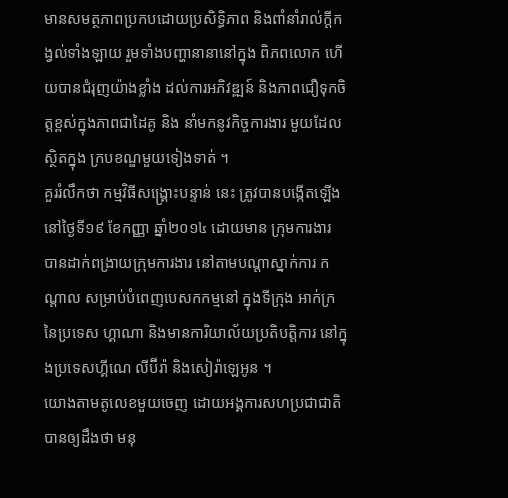មានសមត្ថភាពប្រកបដោយប្រសិទ្ធិភាព និងពាំនាំរាល់ក្តីកង្វល់ទាំងឡាយ រួមទាំងបញ្ហានានានៅក្នុង ពិភពលោក ហើយបានជំរុញយ៉ាងខ្លាំង ដល់ការអភិវឌ្ឍន៍ និងភាពជឿទុកចិត្តខ្ពស់ក្នុងភាពជាដៃគូ និង នាំមកនូវកិច្ចការងារ មួយដែលស្ថិតក្នុង ក្របខណ្ឌមួយទៀងទាត់ ។
គួររំលឹកថា កម្មវិធីសង្គ្រោះបន្ទាន់ នេះ ត្រូវបានបង្កើតឡើង នៅថ្ងៃទី១៩ ខែកញ្ញា ឆ្នាំ២០១៤ ដោយមាន ក្រុមការងារ បានដាក់ពង្រាយក្រុមការងារ នៅតាមបណ្តាស្នាក់ការ កណ្តាល សម្រាប់បំពេញបេសកកម្មនៅ ក្នុងទីក្រុង អាក់ក្រនៃប្រទេស ហ្គាណា និងមានការិយាល័យប្រតិបត្តិការ នៅក្នុងប្រទេសហ្គីណេ លីប៊ីរ៉ា និងសៀរ៉ាឡេអូន ។
យោងតាមតូលេខមួយចេញ ដោយអង្គការសហប្រជាជាតិ បានឲ្យដឹងថា មនុ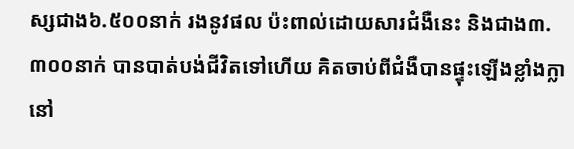ស្សជាង៦.៥០០នាក់ រងនូវផល ប៉ះពាល់ដោយសារជំងឺនេះ និងជាង៣.៣០០នាក់ បានបាត់បង់ជីវិតទៅហើយ គិតចាប់ពីជំងឺបានផ្ទុះឡើងខ្លាំងក្លា នៅ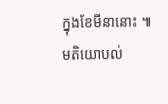ក្នុងខែមីនានោះ ៕
មតិយោបល់